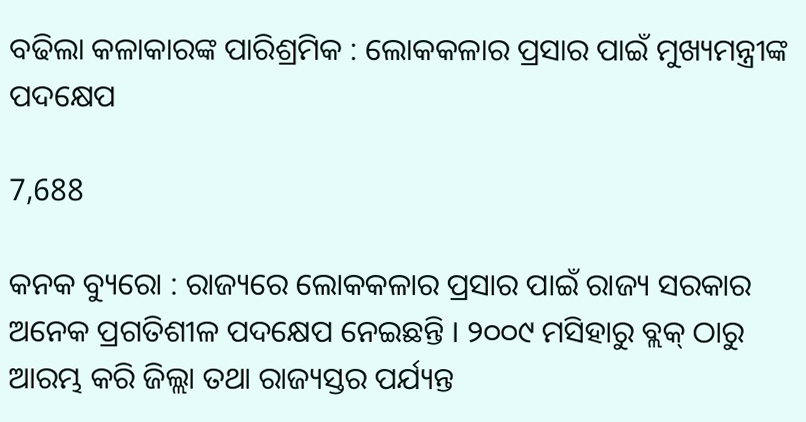ବଢିଲା କଳାକାରଙ୍କ ପାରିଶ୍ରମିକ : ଲୋକକଳାର ପ୍ରସାର ପାଇଁ ମୁଖ୍ୟମନ୍ତ୍ରୀଙ୍କ ପଦକ୍ଷେପ

7,688

କନକ ବ୍ୟୁରୋ : ରାଜ୍ୟରେ ଲୋକକଳାର ପ୍ରସାର ପାଇଁ ରାଜ୍ୟ ସରକାର ଅନେକ ପ୍ରଗତିଶୀଳ ପଦକ୍ଷେପ ନେଇଛନ୍ତି । ୨୦୦୯ ମସିହାରୁ ବ୍ଲକ୍‌ ଠାରୁ ଆରମ୍ଭ କରି ଜିଲ୍ଲା ତଥା ରାଜ୍ୟସ୍ତର ପର୍ଯ୍ୟନ୍ତ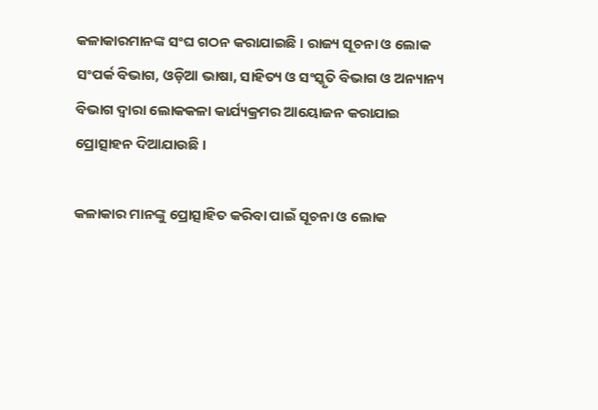କଳାକାରମାନଙ୍କ ସଂଘ ଗଠନ କରାଯାଇଛି । ରାଜ୍ୟ ସୂଚନା ଓ ଲୋକ ସଂପର୍କ ବିଭାଗ, ଓଡ଼ିଆ ଭାଷା, ସାହିତ୍ୟ ଓ ସଂସ୍କୃତି ବିଭାଗ ଓ ଅନ୍ୟାନ୍ୟ ବିଭାଗ ଦ୍ବାରା ଲୋକକଳା କାର୍ଯ୍ୟକ୍ରମର ଆୟୋଜନ କରାଯାଇ ପ୍ରୋତ୍ସାହନ ଦିଆଯାଉଛି ।

କଳାକାର ମାନଙ୍କୁ ପ୍ରୋତ୍ସାହିତ କରିବା ପାଇଁ ସୂଚନା ଓ ଲୋକ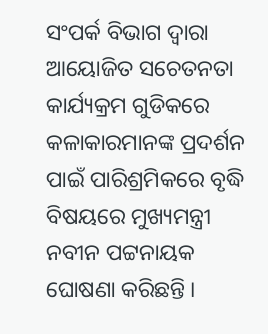ସଂପର୍କ ବିଭାଗ ଦ୍ବାରା ଆୟୋଜିତ ସଚେତନତା କାର୍ଯ୍ୟକ୍ରମ ଗୁଡିକରେ କଳାକାରମାନଙ୍କ ପ୍ରଦର୍ଶନ ପାଇଁ ପାରିଶ୍ରମିକରେ ବୃଦ୍ଧି ବିଷୟରେ ମୁଖ୍ୟମନ୍ତ୍ରୀ ନବୀନ ପଟ୍ଟନାୟକ ଘୋଷଣା କରିଛନ୍ତି ।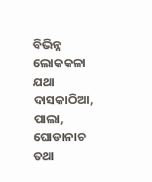ବିଭିନ୍ନ ଲୋକକଳା ଯଥା ଦାସକାଠିଆ, ପାଲା, ଘୋଡାନାଚ ତଥା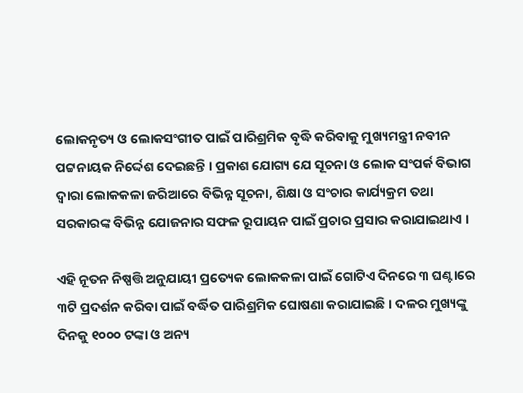ଲୋକନୃତ୍ୟ ଓ ଲୋକସଂଗୀତ ପାଇଁ ପାରିଶ୍ରମିକ ବୃଦ୍ଧି କରିବାକୁ ମୁଖ୍ୟମନ୍ତ୍ରୀ ନବୀନ ପଟ୍ଟନାୟକ ନିର୍ଦ୍ଦେଶ ଦେଇଛନ୍ତି । ପ୍ରକାଶ ଯୋଗ୍ୟ ଯେ ସୂଚନା ଓ ଲୋକ ସଂପର୍କ ବିଭାଗ ଦ୍ୱାରା ଲୋକକଳା ଜରିଆରେ ବିଭିନ୍ନ ସୂଚନା, ଶିକ୍ଷା ଓ ସଂଚାର କାର୍ଯ୍ୟକ୍ରମ ତଥା ସରକାରଙ୍କ ବିଭିନ୍ନ ଯୋଜନାର ସଫଳ ରୂପାୟନ ପାଇଁ ପ୍ରଚାର ପ୍ରସାର କରାଯାଇଥାଏ ।

ଏହି ନୂତନ ନିଷ୍ପତ୍ତି ଅନୁଯାୟୀ ପ୍ରତ୍ୟେକ ଲୋକକଳା ପାଇଁ ଗୋଟିଏ ଦିନରେ ୩ ଘଣ୍ଟାରେ ୩ଟି ପ୍ରଦର୍ଶନ କରିବା ପାଇଁ ବର୍ଦ୍ଧିତ ପାରିଶ୍ରମିକ ଘୋଷଣା କରାଯାଇଛି । ଦଳର ମୁଖ୍ୟଙ୍କୁ ଦିନକୁ ୧୦୦୦ ଟଙ୍କା ଓ ଅନ୍ୟ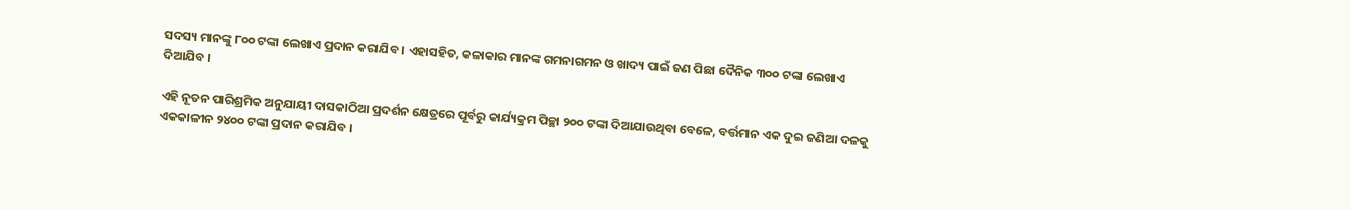ସଦସ୍ୟ ମାନଙ୍କୁ ୮୦୦ ଟଙ୍କା ଲେଖାଏ ପ୍ରଦାନ କରାଯିବ । ଏହାସହିତ, କଳାକାର ମାନଙ୍କ ଗମନାଗମନ ଓ ଖାଦ୍ୟ ପାଇଁ ଜଣ ପିଛା ଦୈନିକ ୩୦୦ ଟଙ୍କା ଲେଖାଏ ଦିଆଯିବ ।

ଏହି ନୂତନ ପାରିଶ୍ରମିକ ଅନୁଯାୟୀ ଦାସକାଠିଆ ପ୍ରଦର୍ଶନ କ୍ଷେତ୍ରରେ ପୂର୍ବରୁ କାର୍ଯ୍ୟକ୍ରମ ପିଚ୍ଛା ୨୦୦ ଟଙ୍କା ଦିଆଯାଉଥିବା ବେଳେ, ବର୍ତ୍ତମାନ ଏକ ଦୁଇ ଜଣିଆ ଦଳକୁ ଏକକାଳୀନ ୨୪୦୦ ଟଙ୍କା ପ୍ରଦାନ କରାଯିବ ।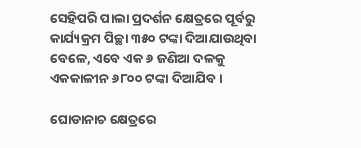ସେହିପରି ପାଲା ପ୍ରଦର୍ଶନ କ୍ଷେତ୍ରରେ ପୂର୍ବରୁ କାର୍ଯ୍ୟକ୍ରମ ପିଚ୍ଛା ୩୫୦ ଟଙ୍କା ଦିଆଯାଉଥିବା ବେଳେ, ଏବେ ଏକ ୬ ଜଣିଆ ଦଳକୁ ଏକକାଳୀନ ୬୮୦୦ ଟଙ୍କା ଦିଆଯିବ ।

ଘୋଡାନାଚ କ୍ଷେତ୍ରରେ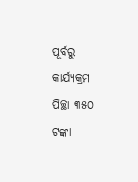ପୂର୍ବରୁ କାର୍ଯ୍ୟକ୍ରମ ପିଚ୍ଛା ୩୫୦ ଟଙ୍କା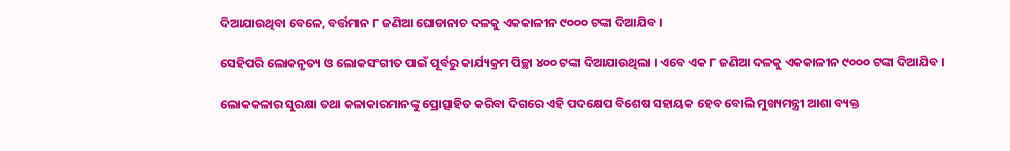ଦିଆଯାଉଥିବା ବେଳେ, ବର୍ତ୍ତମାନ ୮ ଜଣିଆ ଘୋଡାନାଚ ଦଳକୁ ଏକକାଳୀନ ୯୦୦୦ ଟଙ୍କା ଦିଆଯିବ ।

ସେହିପରି ଲୋକନୃତ୍ୟ ଓ ଲୋକସଂଗୀତ ପାଇଁ ପୂର୍ବରୁ କାର୍ଯ୍ୟକ୍ରମ ପିଚ୍ଛା ୪୦୦ ଟଙ୍କା ଦିଆଯାଉଥିଲା । ଏବେ ଏକ ୮ ଜଣିଆ ଦଳକୁ ଏକକାଳୀନ ୯୦୦୦ ଟଙ୍କା ଦିଆଯିବ ।

ଲୋକକଳାର ସୁରକ୍ଷା ତଥା କଳାକାରମାନଙ୍କୁ ପ୍ରୋତ୍ସାହିତ କରିବା ଦିଗରେ ଏହି ପଦକ୍ଷେପ ବିଶେଷ ସହାୟକ ହେବ ବୋଲି ମୁଖ୍ୟମନ୍ତ୍ରୀ ଆଶା ବ୍ୟକ୍ତ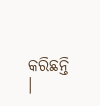କରିଛନ୍ତି ।